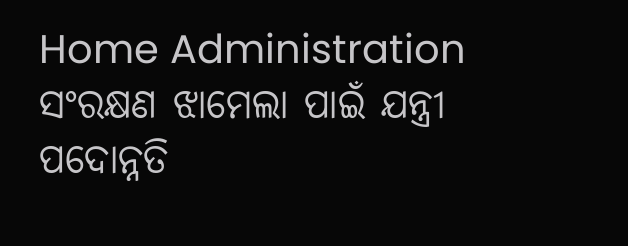Home Administration ସଂରକ୍ଷଣ ଝାମେଲା ପାଇଁ ଯନ୍ତ୍ରୀ ପଦୋନ୍ନତି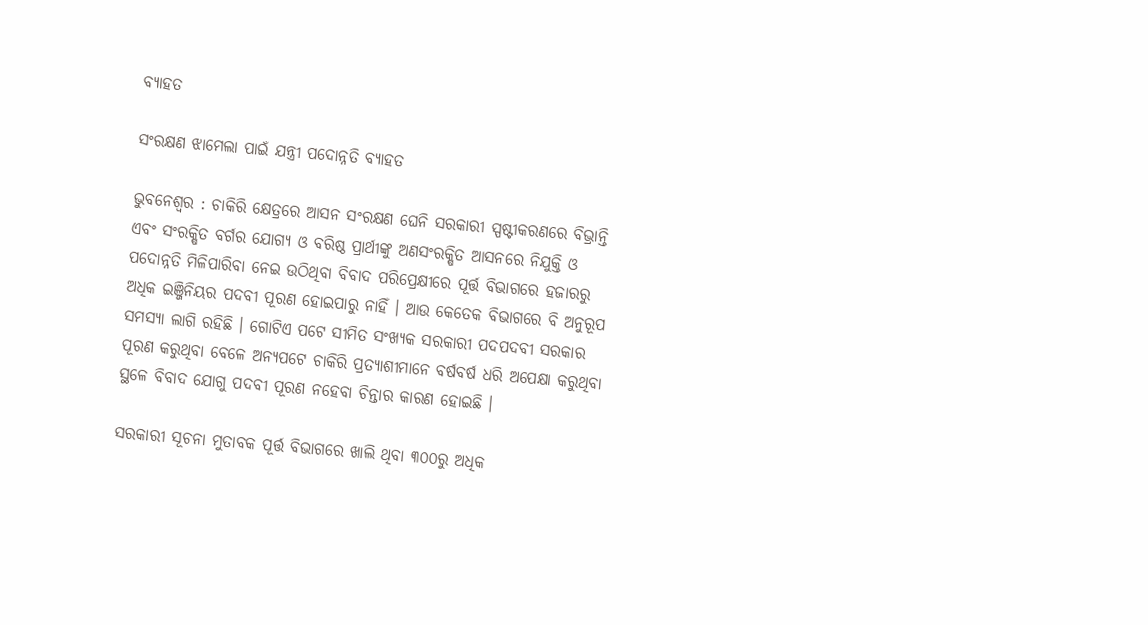ବ୍ୟାହତ

ସଂରକ୍ଷଣ ଝାମେଲା ପାଇଁ ଯନ୍ତ୍ରୀ ପଦୋନ୍ନତି ବ୍ୟାହତ

ଭୁବନେଶ୍ୱର : ଚାକିରି କ୍ଷେତ୍ରରେ ଆସନ ସଂରକ୍ଷଣ ଘେନି ସରକାରୀ ସ୍ପଷ୍ଟୀକରଣରେ ବିଭ୍ରାନ୍ତି ଏବଂ ସଂରକ୍ଷିତ ବର୍ଗର ଯୋଗ୍ୟ ଓ ବରିଷ୍ଠ ପ୍ରାର୍ଥୀଙ୍କୁ ଅଣସଂରକ୍ଷିତ ଆସନରେ ନିଯୁକ୍ତି ଓ ପଦୋନ୍ନତି ମିଳିପାରିବା ନେଇ ଉଠିଥିବା ବିବାଦ ପରିପ୍ରେକ୍ଷୀରେ ପୂର୍ତ୍ତ ବିଭାଗରେ ହଜାରରୁ ଅଧିକ ଇଞ୍ଜିନିୟର ପଦବୀ ପୂରଣ ହୋଇପାରୁ ନାହିଁ । ଆଉ କେତେକ ବିଭାଗରେ ବି ଅନୁରୂପ ସମସ୍ୟା ଲାଗି ରହିଛି । ଗୋଟିଏ ପଟେ ସୀମିତ ସଂଖ୍ୟକ ସରକାରୀ ପଦପଦବୀ ସରକାର ପୂରଣ କରୁଥିବା ବେଳେ ଅନ୍ୟପଟେ ଚାକିରି ପ୍ରତ୍ୟାଶୀମାନେ ବର୍ଷବର୍ଷ ଧରି ଅପେକ୍ଷା କରୁଥିବା ସ୍ଥଳେ ବିବାଦ ଯୋଗୁ ପଦବୀ ପୂରଣ ନହେବା ଚିନ୍ତାର କାରଣ ହୋଇଛି ।

ସରକାରୀ ସୂଚନା ମୁତାବକ ପୂର୍ତ୍ତ ବିଭାଗରେ ଖାଲି ଥିବା ୩୦୦ରୁ ଅଧିକ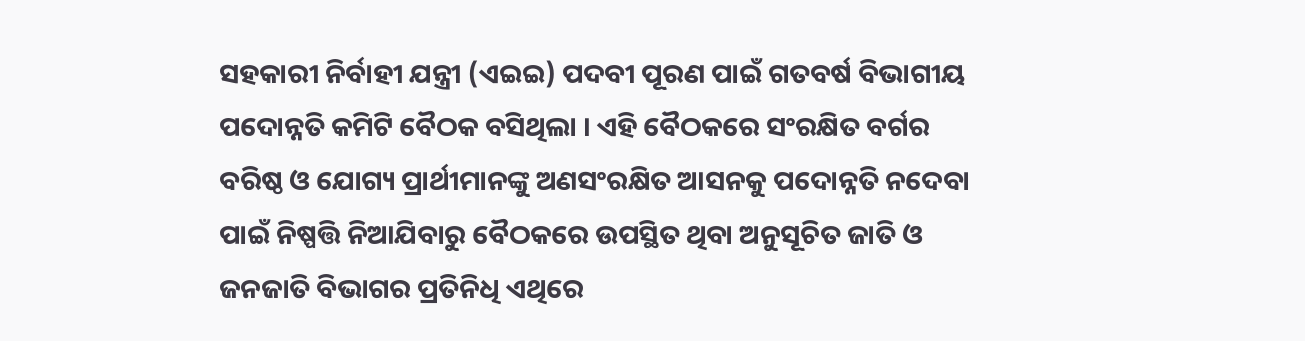ସହକାରୀ ନିର୍ବାହୀ ଯନ୍ତ୍ରୀ (ଏଇଇ) ପଦବୀ ପୂରଣ ପାଇଁ ଗତବର୍ଷ ବିଭାଗୀୟ ପଦୋନ୍ନତି କମିଟି ବୈଠକ ବସିଥିଲା । ଏହି ବୈଠକରେ ସଂରକ୍ଷିତ ବର୍ଗର ବରିଷ୍ଠ ଓ ଯୋଗ୍ୟ ପ୍ରାର୍ଥୀମାନଙ୍କୁ ଅଣସଂରକ୍ଷିତ ଆସନକୁ ପଦୋନ୍ନତି ନଦେବା ପାଇଁ ନିଷ୍ପତ୍ତି ନିଆଯିବାରୁ ବୈଠକରେ ଉପସ୍ଥିତ ଥିବା ଅନୁସୂଚିତ ଜାତି ଓ ଜନଜାତି ବିଭାଗର ପ୍ରତିନିଧି ଏଥିରେ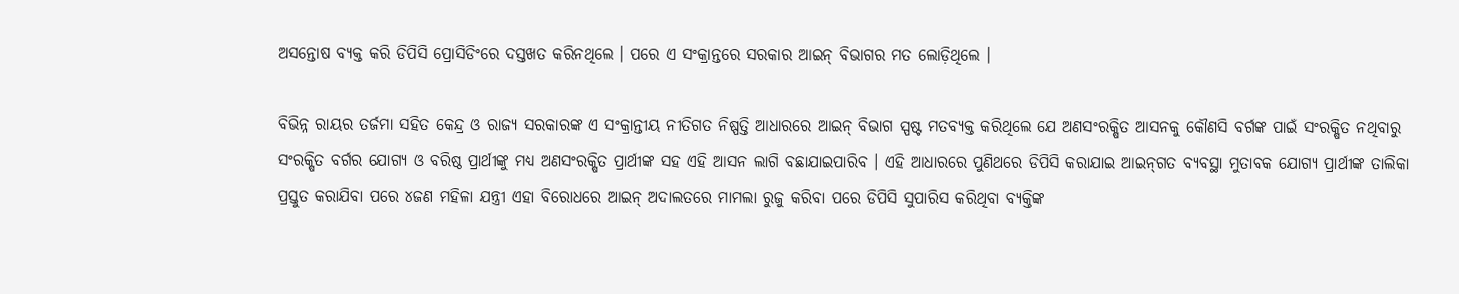ଅସନ୍ତୋଷ ବ୍ୟକ୍ତ କରି ଡିପିସି ପ୍ରୋସିଡିଂରେ ଦସ୍ତଖତ କରିନଥିଲେ । ପରେ ଏ ସଂକ୍ରାନ୍ତରେ ସରକାର ଆଇନ୍‍ ବିଭାଗର ମତ ଲୋଡ଼ିଥିଲେ ।

ବିଭିନ୍ନ ରାୟର ତର୍ଜମା ସହିତ କେନ୍ଦ୍ର ଓ ରାଜ୍ୟ ସରକାରଙ୍କ ଏ ସଂକ୍ରାନ୍ତୀୟ ନୀତିଗତ ନିଷ୍ପତ୍ତି ଆଧାରରେ ଆଇନ୍‍ ବିଭାଗ ସ୍ପଷ୍ଟ ମତବ୍ୟକ୍ତ କରିଥିଲେ ଯେ ଅଣସଂରକ୍ଷିତ ଆସନକୁ କୌଣସି ବର୍ଗଙ୍କ ପାଇଁ ସଂରକ୍ଷିତ ନଥିବାରୁ ସଂରକ୍ଷିତ ବର୍ଗର ଯୋଗ୍ୟ ଓ ବରିଷ୍ଠ ପ୍ରାର୍ଥୀଙ୍କୁ ମଧ୍ୟ ଅଣସଂରକ୍ଷିତ ପ୍ରାର୍ଥୀଙ୍କ ସହ ଏହି ଆସନ ଲାଗି ବଛାଯାଇପାରିବ । ଏହି ଆଧାରରେ ପୁଣିଥରେ ଡିପିସି କରାଯାଇ ଆଇନ୍‍ଗତ ବ୍ୟବସ୍ଥା ମୁତାବକ ଯୋଗ୍ୟ ପ୍ରାର୍ଥୀଙ୍କ ତାଲିକା ପ୍ରସ୍ତୁତ କରାଯିବା ପରେ ୪ଜଣ ମହିଳା ଯନ୍ତ୍ରୀ ଏହା ବିରୋଧରେ ଆଇନ୍‍ ଅଦାଲତରେ ମାମଲା ରୁଜୁ କରିବା ପରେ ଡିପିସି ସୁପାରିସ କରିଥିବା ବ୍ୟକ୍ତିଙ୍କ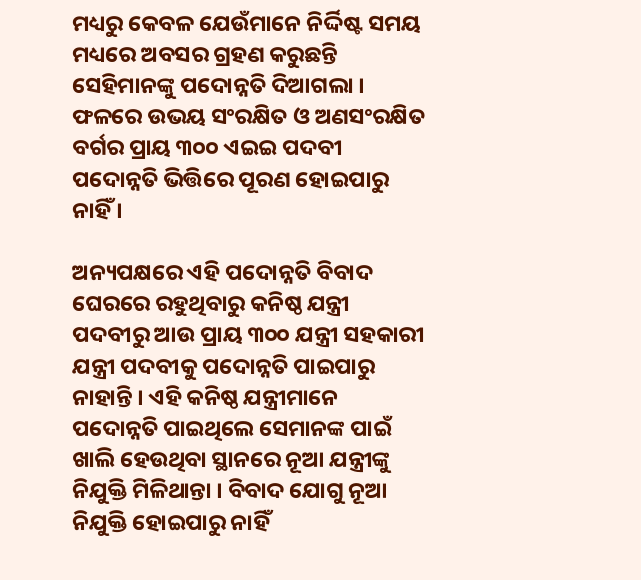ମଧ୍ୟରୁ କେବଳ ଯେଉଁମାନେ ନିର୍ଦ୍ଦିଷ୍ଟ ସମୟ ମଧ୍ୟରେ ଅବସର ଗ୍ରହଣ କରୁଛନ୍ତି ସେହିମାନଙ୍କୁ ପଦୋନ୍ନତି ଦିଆଗଲା । ଫଳରେ ଉଭୟ ସଂରକ୍ଷିତ ଓ ଅଣସଂରକ୍ଷିତ ବର୍ଗର ପ୍ରାୟ ୩୦୦ ଏଇଇ ପଦବୀ ପଦୋନ୍ନତି ଭିତ୍ତିରେ ପୂରଣ ହୋଇପାରୁ ନାହିଁ ।

ଅନ୍ୟପକ୍ଷରେ ଏହି ପଦୋନ୍ନତି ବିବାଦ ଘେରରେ ରହୁଥିବାରୁ କନିଷ୍ଠ ଯନ୍ତ୍ରୀ ପଦବୀରୁ ଆଉ ପ୍ରାୟ ୩୦୦ ଯନ୍ତ୍ରୀ ସହକାରୀ ଯନ୍ତ୍ରୀ ପଦବୀକୁ ପଦୋନ୍ନତି ପାଇପାରୁ ନାହାନ୍ତି । ଏହି କନିଷ୍ଠ ଯନ୍ତ୍ରୀମାନେ ପଦୋନ୍ନତି ପାଇଥିଲେ ସେମାନଙ୍କ ପାଇଁ ଖାଲି ହେଉଥିବା ସ୍ଥାନରେ ନୂଆ ଯନ୍ତ୍ରୀଙ୍କୁ ନିଯୁକ୍ତି ମିଳିଥାନ୍ତା । ବିବାଦ ଯୋଗୁ ନୂଆ ନିଯୁକ୍ତି ହୋଇପାରୁ ନାହିଁ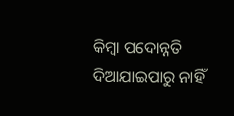କିମ୍ବା ପଦୋନ୍ନତି ଦିଆଯାଇପାରୁ ନାହିଁ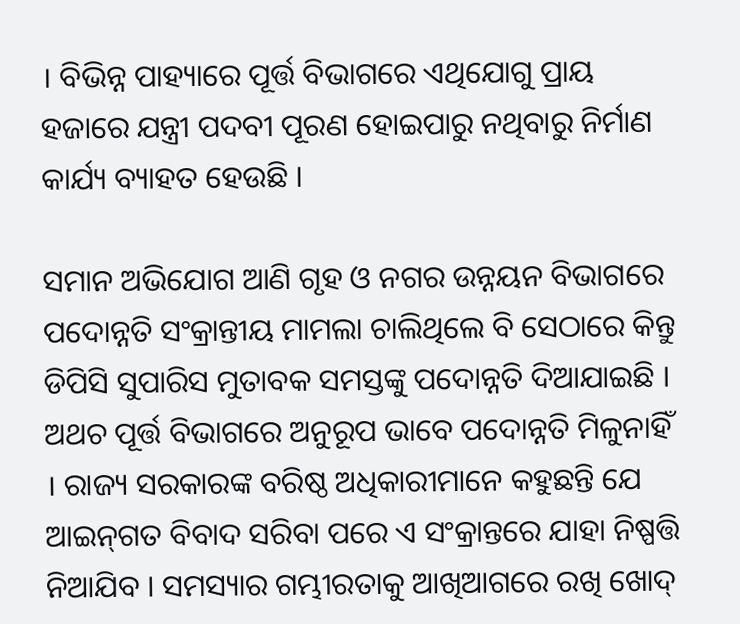। ବିଭିନ୍ନ ପାହ୍ୟାରେ ପୂର୍ତ୍ତ ବିଭାଗରେ ଏଥିଯୋଗୁ ପ୍ରାୟ ହଜାରେ ଯନ୍ତ୍ରୀ ପଦବୀ ପୂରଣ ହୋଇପାରୁ ନଥିବାରୁ ନିର୍ମାଣ କାର୍ଯ୍ୟ ବ୍ୟାହତ ହେଉଛି ।

ସମାନ ଅଭିଯୋଗ ଆଣି ଗୃହ ଓ ନଗର ଉନ୍ନୟନ ବିଭାଗରେ ପଦୋନ୍ନତି ସଂକ୍ରାନ୍ତୀୟ ମାମଲା ଚାଲିଥିଲେ ବି ସେଠାରେ କିନ୍ତୁ ଡିପିସି ସୁପାରିସ ମୁତାବକ ସମସ୍ତଙ୍କୁ ପଦୋନ୍ନତି ଦିଆଯାଇଛି । ଅଥଚ ପୂର୍ତ୍ତ ବିଭାଗରେ ଅନୁରୂପ ଭାବେ ପଦୋନ୍ନତି ମିଳୁନାହିଁ । ରାଜ୍ୟ ସରକାରଙ୍କ ବରିଷ୍ଠ ଅଧିକାରୀମାନେ କହୁଛନ୍ତି ଯେ ଆଇନ୍‍ଗତ ବିବାଦ ସରିବା ପରେ ଏ ସଂକ୍ରାନ୍ତରେ ଯାହା ନିଷ୍ପତ୍ତି ନିଆଯିବ । ସମସ୍ୟାର ଗମ୍ଭୀରତାକୁ ଆଖିଆଗରେ ରଖି ଖୋଦ୍‍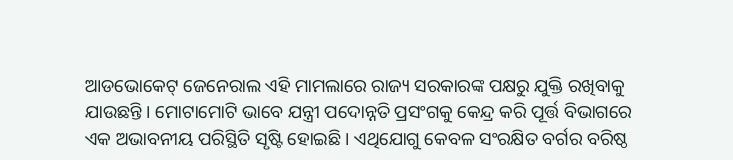ଆଡଭୋକେଟ୍‍ ଜେନେରାଲ ଏହି ମାମଲାରେ ରାଜ୍ୟ ସରକାରଙ୍କ ପକ୍ଷରୁ ଯୁକ୍ତି ରଖିବାକୁ ଯାଉଛନ୍ତି । ମୋଟାମୋଟି ଭାବେ ଯନ୍ତ୍ରୀ ପଦୋନ୍ନତି ପ୍ରସଂଗକୁ କେନ୍ଦ୍ର କରି ପୂର୍ତ୍ତ ବିଭାଗରେ ଏକ ଅଭାବନୀୟ ପରିସ୍ଥିତି ସୃଷ୍ଟି ହୋଇଛି । ଏଥିଯୋଗୁ କେବଳ ସଂରକ୍ଷିତ ବର୍ଗର ବରିଷ୍ଠ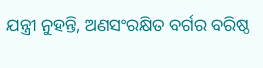ଯନ୍ତ୍ରୀ ନୁହନ୍ତି, ଅଣସଂରକ୍ଷିତ ବର୍ଗର ବରିଷ୍ଠ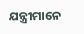ଯନ୍ତ୍ରୀମାନେ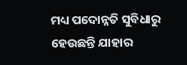ମଧ୍ୟ ପଦୋନ୍ନତି ସୁବିଧାରୁ ହେଉଛନ୍ତି ଯାହାର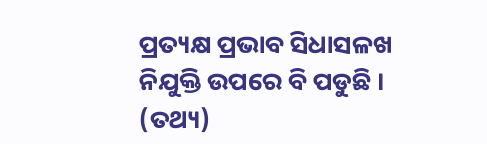ପ୍ରତ୍ୟକ୍ଷ ପ୍ରଭାବ ସିଧାସଳଖ ନିଯୁକ୍ତି ଉପରେ ବି ପଡୁଛି । (ତଥ୍ୟ)